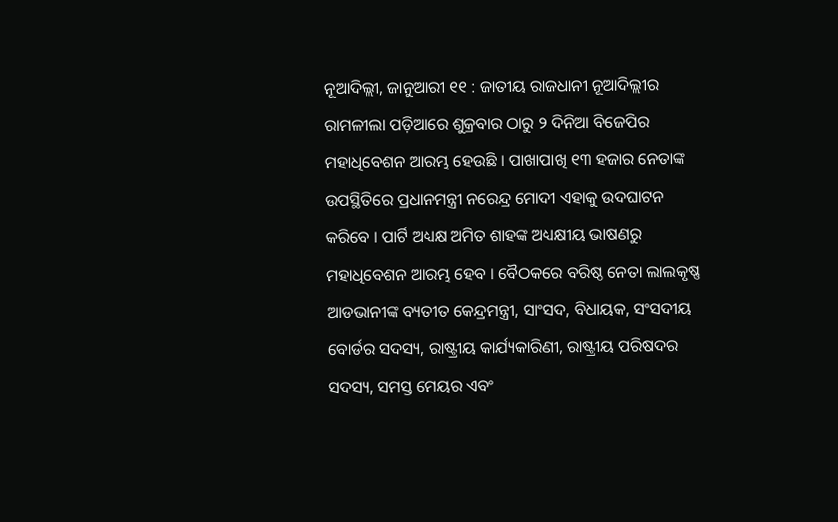ନୂଆଦିଲ୍ଲୀ, ଜାନୁଆରୀ ୧୧ : ଜାତୀୟ ରାଜଧାନୀ ନୂଆଦିଲ୍ଲୀର ରାମଳୀଲା ପଡ଼ିଆରେ ଶୁକ୍ରବାର ଠାରୁ ୨ ଦିନିଆ ବିଜେପିର ମହାଧିବେଶନ ଆରମ୍ଭ ହେଉଛି । ପାଖାପାଖି ୧୩ ହଜାର ନେତାଙ୍କ ଉପସ୍ଥିତିରେ ପ୍ରଧାନମନ୍ତ୍ରୀ ନରେନ୍ଦ୍ର ମୋଦୀ ଏହାକୁ ଉଦଘାଟନ କରିବେ । ପାର୍ଟି ଅଧ୍ୟକ୍ଷ ଅମିତ ଶାହଙ୍କ ଅଧ୍ୟକ୍ଷୀୟ ଭାଷଣରୁ ମହାଧିବେଶନ ଆରମ୍ଭ ହେବ । ବୈଠକରେ ବରିଷ୍ଠ ନେତା ଲାଲକୃଷ୍ଣ ଆଡଭାନୀଙ୍କ ବ୍ୟତୀତ କେନ୍ଦ୍ରମନ୍ତ୍ରୀ, ସାଂସଦ, ବିଧାୟକ, ସଂସଦୀୟ ବୋର୍ଡର ସଦସ୍ୟ, ରାଷ୍ଟ୍ରୀୟ କାର୍ଯ୍ୟକାରିଣୀ, ରାଷ୍ଟ୍ରୀୟ ପରିଷଦର ସଦସ୍ୟ, ସମସ୍ତ ମେୟର ଏବଂ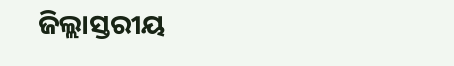ଜିଲ୍ଲାସ୍ତରୀୟ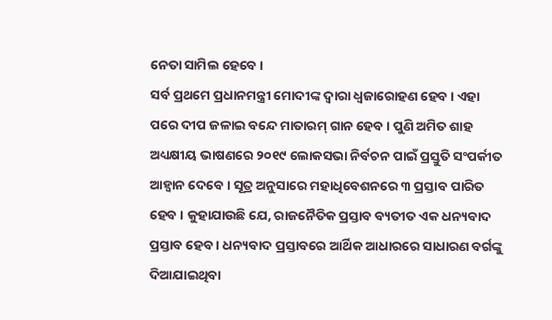ନେତା ସାମିଲ ହେବେ ।
ସର୍ବ ପ୍ରଥମେ ପ୍ରଧାନମନ୍ତ୍ରୀ ମୋଦୀଙ୍କ ଦ୍ୱାରା ଧ୍ୱଜାରୋହଣ ହେବ । ଏହା ପରେ ଦୀପ ଜଳାଇ ବନ୍ଦେ ମାତାରମ୍ ଗାନ ହେବ । ପୁଣି ଅମିତ ଶାହ ଅଧ୍ୟକ୍ଷୀୟ ଭାଷଣରେ ୨୦୧୯ ଲୋକସଭା ନିର୍ବଚନ ପାଇଁ ପ୍ରସ୍ତୁତି ସଂପର୍କୀତ ଆହ୍ୱାନ ଦେବେ । ସୂତ୍ର ଅନୁସାରେ ମହାଧିବେଶନରେ ୩ ପ୍ରସ୍ତାବ ପାରିତ ହେବ । କୁହାଯାଉଛି ଯେ, ରାଜନୈତିକ ପ୍ରସ୍ତାବ ବ୍ୟତୀତ ଏକ ଧନ୍ୟବାଦ ପ୍ରସ୍ତାବ ହେବ । ଧନ୍ୟବାଦ ପ୍ରସ୍ତାବରେ ଆର୍ଥିକ ଆଧାରରେ ସାଧାରଣ ବର୍ଗଙ୍କୁ ଦିଆଯାଇଥିବା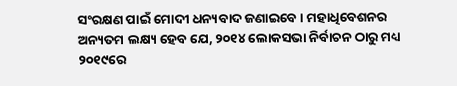ସଂରକ୍ଷଣ ପାଇଁ ମୋଦୀ ଧନ୍ୟବାଦ ଜଣାଇବେ । ମହାଧିବେଶନର ଅନ୍ୟତମ ଲକ୍ଷ୍ୟ ହେବ ଯେ, ୨୦୧୪ ଲୋକସଭା ନିର୍ବାଚନ ଠାରୁ ମଧ୍ୟ ୨୦୧୯ରେ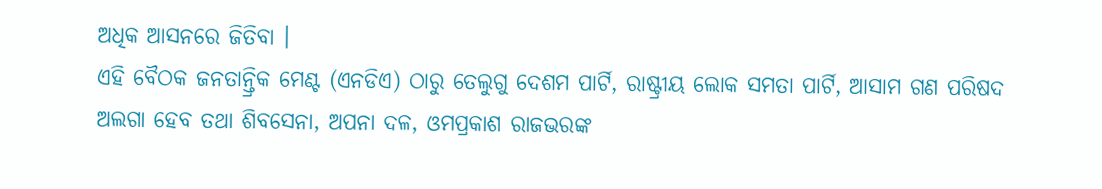ଅଧିକ ଆସନରେ ଜିତିବା ।
ଏହି ବୈଠକ ଜନତାନ୍ତ୍ରିକ ମେଣ୍ଟ (ଏନଡିଏ) ଠାରୁ ତେଲୁଗୁ ଦେଶମ ପାର୍ଟି, ରାଷ୍ଟ୍ରୀୟ ଲୋକ ସମତା ପାର୍ଟି, ଆସାମ ଗଣ ପରିଷଦ ଅଲଗା ହେବ ତଥା ଶିବସେନା, ଅପନା ଦଳ, ଓମପ୍ରକାଶ ରାଜଭରଙ୍କ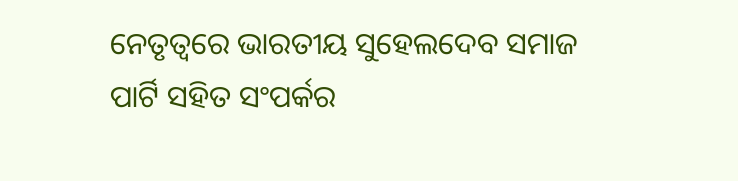ନେତୃତ୍ୱରେ ଭାରତୀୟ ସୁହେଲଦେବ ସମାଜ ପାର୍ଟି ସହିତ ସଂପର୍କର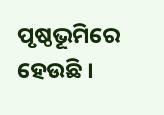ପୃଷ୍ଠଭୂମିରେ ହେଉଛି ।